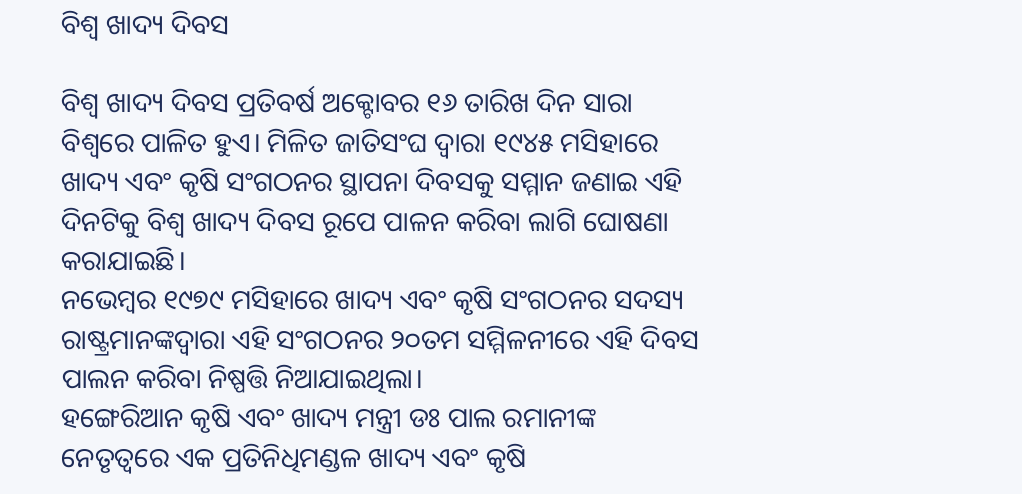ବିଶ୍ୱ ଖାଦ୍ୟ ଦିବସ

ବିଶ୍ୱ ଖାଦ୍ୟ ଦିବସ ପ୍ରତିବର୍ଷ ଅକ୍ଟୋବର ୧୬ ତାରିଖ ଦିନ ସାରା ବିଶ୍ୱରେ ପାଳିତ ହୁଏ। ମିଳିତ ଜାତିସଂଘ ଦ୍ୱାରା ୧୯୪୫ ମସିହାରେ ଖାଦ୍ୟ ଏବଂ କୃଷି ସଂଗଠନର ସ୍ଥାପନା ଦିବସକୁ ସମ୍ମାନ ଜଣାଇ ଏହି ଦିନଟିକୁ ବିଶ୍ୱ ଖାଦ୍ୟ ଦିବସ ରୂପେ ପାଳନ କରିବା ଲାଗି ଘୋଷଣା କରାଯାଇଛି।
ନଭେମ୍ବର ୧୯୭୯ ମସିହାରେ ଖାଦ୍ୟ ଏବଂ କୃଷି ସଂଗଠନର ସଦସ୍ୟ ରାଷ୍ଟ୍ରମାନଙ୍କଦ୍ୱାରା ଏହି ସଂଗଠନର ୨୦ତମ ସମ୍ମିଳନୀରେ ଏହି ଦିବସ ପାଲନ କରିବା ନିଷ୍ପତ୍ତି ନିଆଯାଇଥିଲା।
ହଙ୍ଗେରିଆନ କୃଷି ଏବଂ ଖାଦ୍ୟ ମନ୍ତ୍ରୀ ଡଃ ପାଲ ରମାନୀଙ୍କ ନେତୃତ୍ୱରେ ଏକ ପ୍ରତିନିଧିମଣ୍ଡଳ ଖାଦ୍ୟ ଏବଂ କୃଷି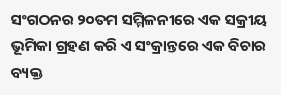ସଂଗଠନର ୨୦ତମ ସମ୍ମିଳନୀରେ ଏକ ସକ୍ରୀୟ ଭୂମିକା ଗ୍ରହଣ କରି ଏ ସଂକ୍ରାନ୍ତରେ ଏକ ବିଚାର ବ୍ୟକ୍ତ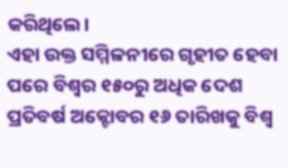କରିଥିଲେ।
ଏହା ଉକ୍ତ ସମ୍ମିଳନୀରେ ଗୃହୀତ ହେବା ପରେ ବିଶ୍ୱର ୧୫୦ରୁ ଅଧିକ ଦେଶ ପ୍ରତିବର୍ଷ ଅକ୍ଟୋବର ୧୬ ତାରିଖକୁ ବିଶ୍ୱ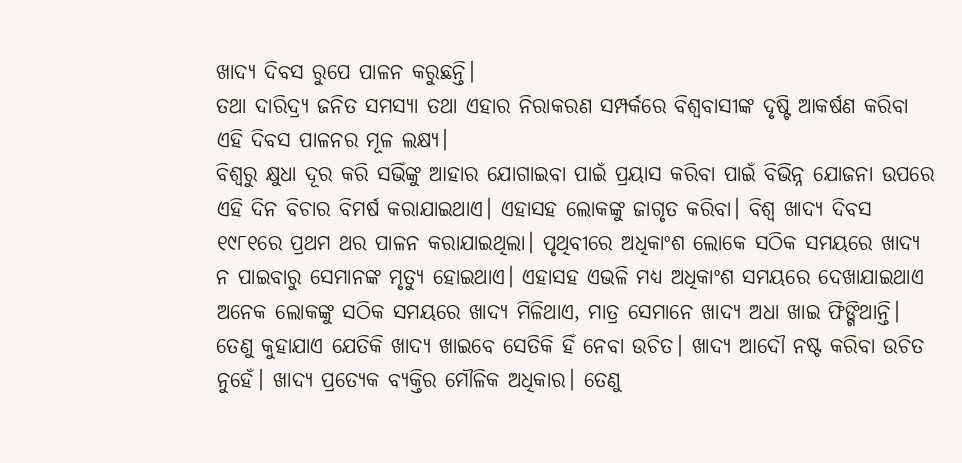ଖାଦ୍ୟ ଦିବସ ରୁପେ ପାଳନ କରୁଛନ୍ତି।
ତଥା ଦାରିଦ୍ର୍ୟ ଜନିତ ସମସ୍ୟା ତଥା ଏହାର ନିରାକରଣ ସମ୍ପର୍କରେ ବିଶ୍ୱବାସୀଙ୍କ ଦୃଷ୍ଟି ଆକର୍ଷଣ କରିବା ଏହି ଦିବସ ପାଳନର ମୂଳ ଲକ୍ଷ୍ୟ।
ବିଶ୍ୱରୁ କ୍ଷୁଧା ଦୂର କରି ସଭିଁଙ୍କୁ ଆହାର ଯୋଗାଇବା ପାଇଁ ପ୍ରୟାସ କରିବା ପାଇଁ ବିଭିନ୍ନ ଯୋଜନା ଉପରେ ଏହି ଦିନ ବିଚାର ବିମର୍ଷ କରାଯାଇଥାଏ। ଏହାସହ ଲୋକଙ୍କୁ ଜାଗୃତ କରିବା। ବିଶ୍ୱ ଖାଦ୍ୟ ଦିବସ ୧୯୮୧ରେ ପ୍ରଥମ ଥର ପାଳନ କରାଯାଇଥିଲା। ପୃଥିବୀରେ ଅଧିକାଂଶ ଲୋକେ ସଠିକ ସମୟରେ ଖାଦ୍ୟ ନ ପାଇବାରୁ ସେମାନଙ୍କ ମୃତ୍ୟୁ ହୋଇଥାଏ। ଏହାସହ ଏଭଳି ମଧ୍ୟ ଅଧିକାଂଶ ସମୟରେ ଦେଖାଯାଇଥାଏ ଅନେକ ଲୋକଙ୍କୁ ସଠିକ ସମୟରେ ଖାଦ୍ୟ ମିଳିଥାଏ, ମାତ୍ର ସେମାନେ ଖାଦ୍ୟ ଅଧା ଖାଇ ଫିଙ୍ଗିଥାନ୍ତି। ତେଣୁ କୁହାଯାଏ ଯେତିକି ଖାଦ୍ୟ ଖାଇବେ ସେତିକି ହିଁ ନେବା ଉଚିତ। ଖାଦ୍ୟ ଆଦୌ ନଷ୍ଟ କରିବା ଉଚିତ ନୁହେଁ। ଖାଦ୍ୟ ପ୍ରତ୍ୟେକ ବ୍ୟକ୍ତିର ମୌଳିକ ଅଧିକାର। ତେଣୁ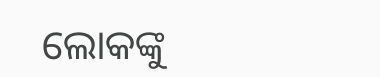ଲୋକଙ୍କୁ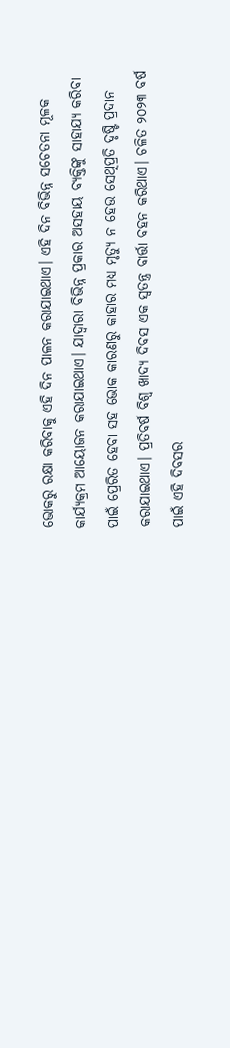ଭୋକରୁ ରକ୍ଷା କରିବାକୁ ଏହି ଦିନ ପାଳନ କରାଯାଇଥାଏ। ଏହି ଦିନ ବିଭିନ୍ନ ସଚେତନା ମୂଳକ କାର୍ଯ୍ୟକ୍ରମ ଆୟୋଜନ କରାଯାଇଥାଏ। ଯାଦ୍ୱାରା ବିଭିନ୍ନ ପ୍ରକାର ଅସହାୟ ବ୍ୟକ୍ତିଙ୍କୁ ସାହାଯ୍ୟ କରିବା ପାଇଁ ପ୍ରେରିତ ହେବା ସହ ଭୋକ କାରଣରୁ କାହାର ମଧ୍ୟ ମୃତ୍ୟୁ ନ ହେଉ ସେଥିପ୍ରତି ଦୃଷ୍ଟି ପ୍ରଦାନ କରାଯାଇଥାଏ। ପ୍ରତିବର୍ଷ ବିଶ୍ୱ ଖାଦ୍ୟ ଦିବସ ଏକ ସ୍ବତନ୍ତ୍ର ବାର୍ତ୍ତା ବହନ କରିଥାଏ। ଚଳିତ ୨୦୨୩ ବର୍ଷ ପାଇଁ ଏହି ଦିବସର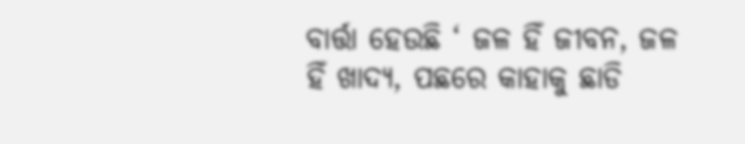ବାର୍ତ୍ତା ହେଉଛି ‘ ଜଳ ହିଁ ଜୀବନ, ଜଳ ହିଁ ଖାଦ୍ୟ, ପଛରେ କାହାକୁ ଛାଡି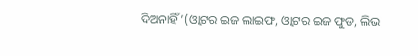ଦିଅନାହିଁ’(ଓ୍ବାଟର ଇଜ ଲାଇଫ, ଓ୍ବାଟର ଇଜ ଫୁଡ, ଲିଭ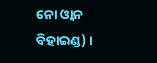ନୋ ଓ୍ବାନ ବିହାଇଣ୍ଡ) ।